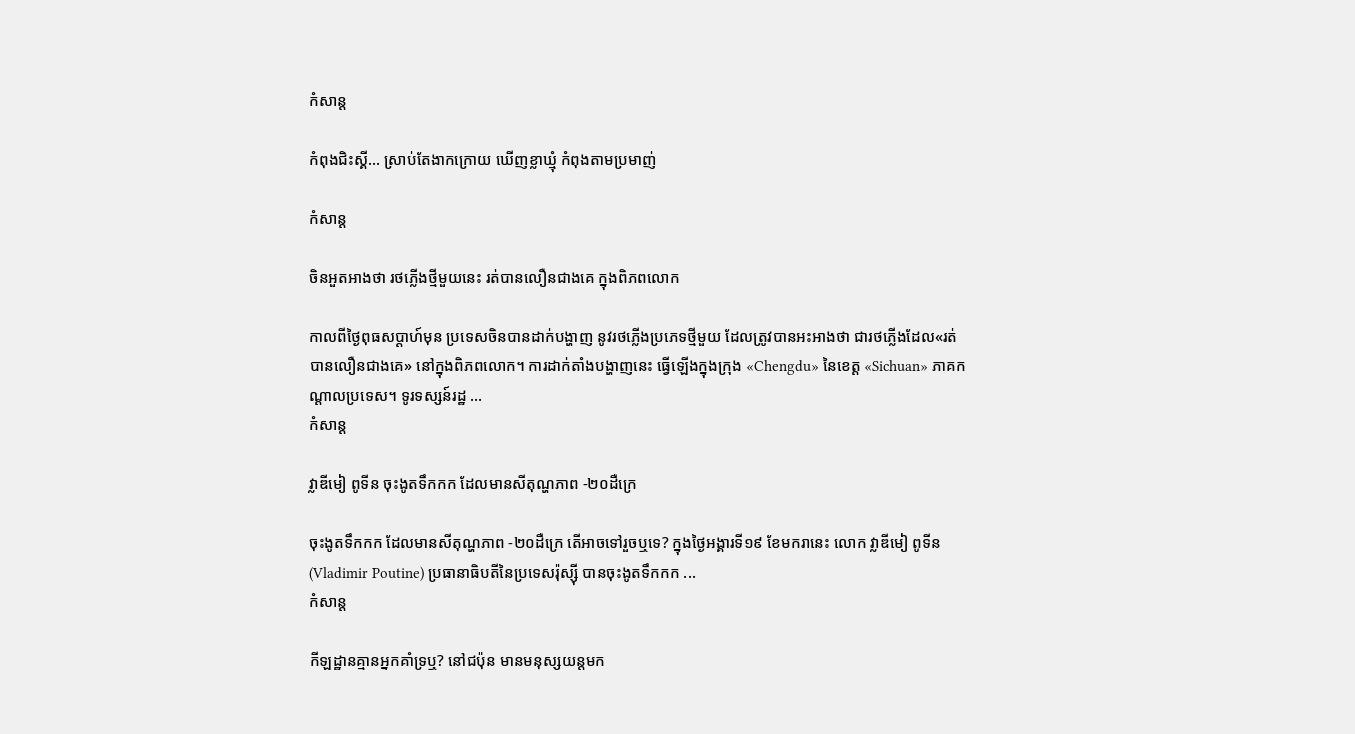កំសាន្ដ

កំពុងជិះស្គី… ស្រាប់តែងាកក្រោយ ឃើញខ្លាឃ្មុំ កំពុងតាមប្រមាញ់

កំសាន្ដ

ចិនអួតអាងថា រថភ្លើងថ្មីមួយនេះ រត់បានលឿនជាងគេ ក្នុងពិភពលោក

កាលពីថ្ងៃពុធសប្ដាហ៍មុន ប្រទេសចិនបានដាក់បង្ហាញ នូវរថភ្លើងប្រភេទថ្មីមួយ ដែលត្រូវបានអះអាងថា ជារថភ្លើងដែល«រត់បានលឿនជាងគេ» នៅក្នុងពិភពលោក។ ការដាក់តាំងបង្ហាញនេះ ធ្វើឡើងក្នុងក្រុង «Chengdu» នៃខេត្ត «Sichuan» ភាគកណ្ដាលប្រទេស។ ទូរទស្សន៍រដ្ឋ ...
កំសាន្ដ

វ្លាឌីមៀ ពូទីន ចុះងូតទឹកកក ដែលមានសីតុណ្ហភាព -២០ដឺក្រេ

ចុះងូតទឹកកក ដែលមានសីតុណ្ហភាព -២០ដឺក្រេ តើអាចទៅរួចឬទេ? ក្នុងថ្ងៃអង្គារទី១៩ ខែមករានេះ លោក វ្លាឌីមៀ ពូទីន (Vladimir Poutine) ប្រធានាធិបតីនៃប្រទេសរ៉ុស្ស៊ី បានចុះងូតទឹកកក ...
កំសាន្ដ

កីឡដ្ឋានគ្មានអ្នកគាំទ្រឬ? នៅជប៉ុន មានមនុស្សយន្ដមក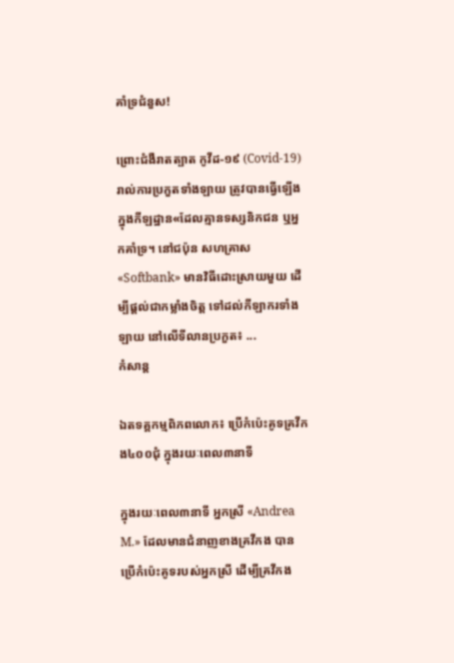គាំទ្រជំនួស!

ព្រោះជំងឺរាតត្បាត កូវីដ-១៩ (Covid-19) រាល់ការប្រកួតទាំងឡាយ ត្រូវបានធ្វើឡើង ក្នុងកីឡដ្ឋាន«ដែលគ្មានទស្សនិកជន ឬអ្នកគាំទ្រ។ នៅជប៉ុន សហគ្រាស«Softbank» មានវិធីដោះស្រាយមួយ ដើម្បីផ្ដល់ជាកម្លាំងចិត្ត ទៅដល់កីឡាករទាំងឡាយ នៅលើទីលានប្រកួត៖ ...
កំសាន្ដ

ឯតទគ្គកម្មពិភពលោក៖ ប្រើកំប៉េះគូទគ្រវីកង៤០០ជុំ ក្នុងរយៈពេល៣នាទី

ក្នុងរយៈពេល៣នាទី អ្នកស្រី «Andrea M.» ដែលមានជំនាញខាងគ្រវីកង បានប្រើកំប៉េះគូទរបស់អ្នកស្រី ដើម្បីគ្រវីកង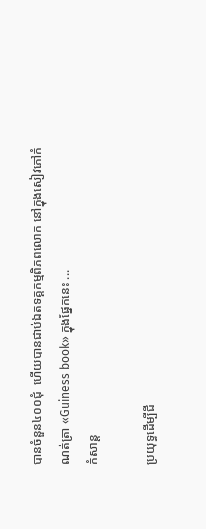បានចំនួន៤០០ជុំ  ហើយបានជាប់ឯតទគ្គកម្មពិភពលោក នៅក្នុងសៀវភៅកំណត់ត្រា «Guiness book» ក្នុងផ្នែកនេះ ...
កំសាន្ដ

ប្រយុទ្ធដើម្បីជី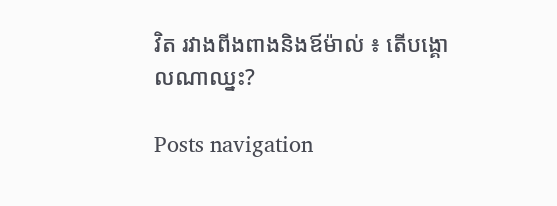វិត រវាងពីងពាងនិងឪម៉ាល់ ៖ តើបង្គោលណាឈ្នះ?

Posts navigation